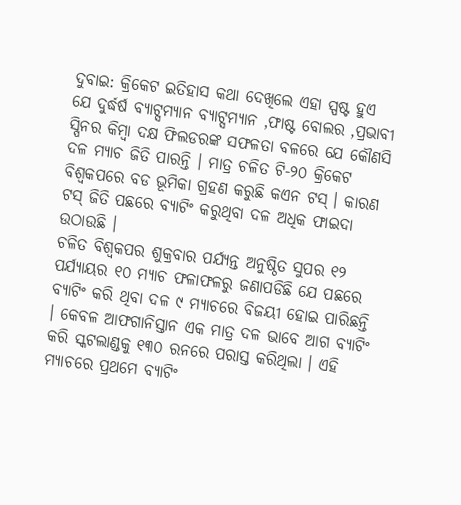ଦୁବାଇ: କ୍ରିକେଟ ଇତିହାସ କଥା ଦେଖିଲେ ଏହା ସ୍ପଷ୍ଟ ହୁଏ ଯେ ଦୁର୍ଦ୍ଧର୍ଷ ବ୍ୟାଟ୍ସମ୍ୟାନ ବ୍ୟାଟ୍ସମ୍ୟାନ ,ଫାଷ୍ଟ ବୋଲର ,ପ୍ରଭାବୀ ସ୍ପିନର କିମ୍ବା ଦକ୍ଷ ଫିଲଡରଙ୍କ ସଫଳତା ବଳରେ ଯେ କୌଣସି ଦଳ ମ୍ୟାଚ ଜିତି ପାରନ୍ତି । ମାତ୍ର ଚଳିତ ଟି-୨୦ କ୍ରିକେଟ ବିଶ୍ୱକପରେ ବଡ ଭୂମିକା ଗ୍ରହଣ କରୁଛି କଏନ ଟସ୍ । କାରଣ ଟସ୍ ଜିତି ପଛରେ ବ୍ୟାଟିଂ କରୁଥିବା ଦଳ ଅଧିକ ଫାଇଦା ଉଠାଉଛି ।
ଚଳିତ ବିଶ୍ୱକପର ଶୁକ୍ରବାର ପର୍ଯ୍ୟନ୍ତ ଅନୁଷ୍ଠିତ ସୁପର ୧୨ ପର୍ଯ୍ୟାୟର ୧୦ ମ୍ୟାଚ ଫଳାଫଳରୁ ଜଣାପଡିଛି ଯେ ପଛରେ ବ୍ୟାଟିଂ କରି ଥିବା ଦଳ ୯ ମ୍ୟାଚରେ ବିଜୟୀ ହୋଇ ପାରିଛନ୍ତି । କେବଳ ଆଫଗାନିସ୍ତାନ ଏକ ମାତ୍ର ଦଳ ଭାବେ ଆଗ ବ୍ୟାଟିଂ କରି ସ୍କଟଲାଣ୍ଡକୁ ୧୩୦ ରନରେ ପରାସ୍ତ କରିଥିଲା । ଏହି ମ୍ୟାଚରେ ପ୍ରଥମେ ବ୍ୟାଟିଂ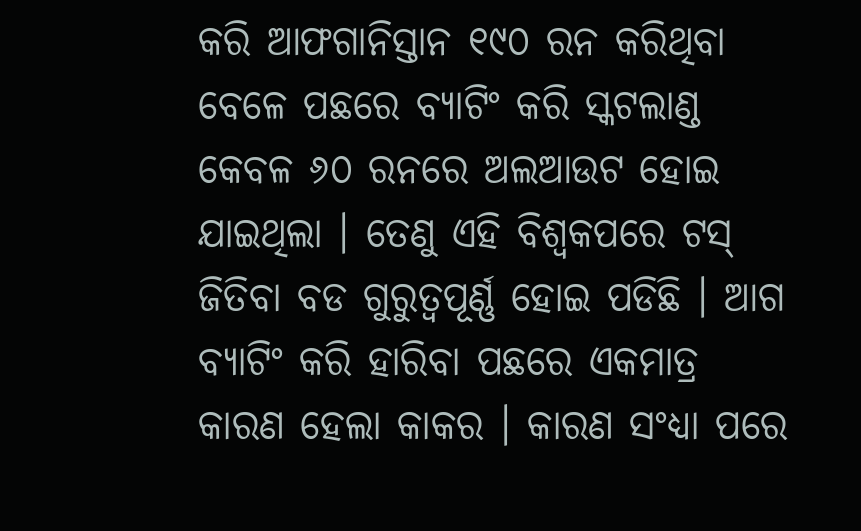କରି ଆଫଗାନିସ୍ତାନ ୧୯୦ ରନ କରିଥିବା ବେଳେ ପଛରେ ବ୍ୟାଟିଂ କରି ସ୍କଟଲାଣ୍ଡ କେବଳ ୬୦ ରନରେ ଅଲଆଉଟ ହୋଇ ଯାଇଥିଲା । ତେଣୁ ଏହି ବିଶ୍ୱକପରେ ଟସ୍ ଜିତିବା ବଡ ଗୁରୁତ୍ୱପୂର୍ଣ୍ଣ ହୋଇ ପଡିଛି । ଆଗ ବ୍ୟାଟିଂ କରି ହାରିବା ପଛରେ ଏକମାତ୍ର କାରଣ ହେଲା କାକର । କାରଣ ସଂଧ୍ୟା ପରେ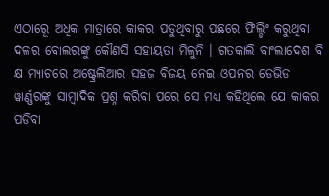ଏଠାରେୂ ଅଧିକ ମାତ୍ରାରେ କାକର ପଡୁଥିବାରୁ ପଛରେ ଫିଲ୍ଡିଂ କରୁଥିବା ଦଳର ବୋଲରଙ୍କୁ କୌଣସି ସହାୟତା ମିଳୁନି । ଗତକାଲି ବାଂଲାଦେଶ ବି କ୍ଷ ମ୍ୟାଚରେ ଅଷ୍ଟ୍ରେଲିଆର ସହଜ ବିଜୟ ନେଇ ଓପନର ଡେଭିଡ ୱାର୍ଣ୍ଣରଙ୍କୁ ସାମ୍ବାଦିକ ପ୍ରଶ୍ନ କରିବା ପରେ ସେ ମଧ୍ୟ କହିଥିଲେ ଯେ କାକର ପଡିବା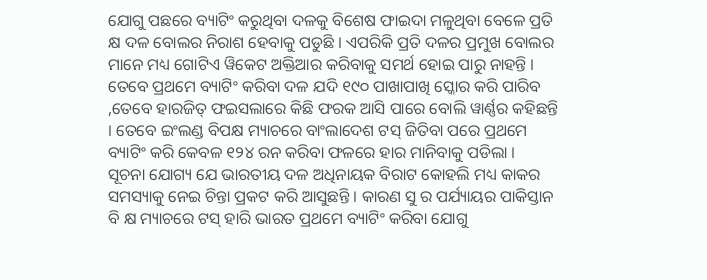ଯୋଗୁ ପଛରେ ବ୍ୟାଟିଂ କରୁଥିବା ଦଳକୁ ବିଶେଷ ଫାଇଦା ମଳୁଥିବା ବେଳେ ପ୍ରତି କ୍ଷ ଦଳ ବୋଲର ନିରାଶ ହେବାକୁ ପଡୁଛି । ଏପରିକି ପ୍ରତି ଦଳର ପ୍ରମୁଖ ବୋଲର ମାନେ ମଧ୍ୟ ଗୋଟିଏ ୱିକେଟ ଅକ୍ତିଆର କରିବାକୁ ସମର୍ଥ ହୋଇ ପାରୁ ନାହନ୍ତି । ତେବେ ପ୍ରଥମେ ବ୍ୟାଟିଂ କରିବା ଦଳ ଯଦି ୧୯୦ ପାଖାପାଖି ସ୍କୋର କରି ପାରିବ ,ତେବେ ହାରଜିତ୍ ଫଇସଲାରେ କିଛି ଫରକ ଆସି ପାରେ ବୋଲି ୱାର୍ଣ୍ଣର କହିଛନ୍ତି । ତେବେ ଇଂଲଣ୍ଡ ବିପକ୍ଷ ମ୍ୟାଚରେ ବାଂଲାଦେଶ ଟସ୍ ଜିତିବା ପରେ ପ୍ରଥମେ ବ୍ୟାଟିଂ କରି କେବଳ ୧୨୪ ରନ କରିବା ଫଳରେ ହାର ମାନିବାକୁ ପଡିଲା ।
ସୂଚନା ଯୋଗ୍ୟ ଯେ ଭାରତୀୟ ଦଳ ଅଧିନାୟକ ବିରାଟ କୋହଲି ମଧ୍ୟ କାକର ସମସ୍ୟାକୁ ନେଇ ଚିନ୍ତା ପ୍ରକଟ କରି ଆସୁଛନ୍ତି । କାରଣ ସୁ ର ପର୍ଯ୍ୟାୟର ପାକିସ୍ତାନ ବି କ୍ଷ ମ୍ୟାଚରେ ଟସ୍ ହାରି ଭାରତ ପ୍ରଥମେ ବ୍ୟାଟିଂ କରିବା ଯୋଗୁ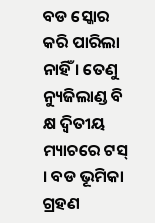ବଡ ସ୍କୋର କରି ପାରିଲା ନାହିଁ । ତେଣୁ ନ୍ୟୁଜିଲାଣ୍ଡ ବି କ୍ଷ ଦ୍ୱିତୀୟ ମ୍ୟାଚରେ ଟସ୍ । ବଡ ଭୂମିକା ଗ୍ରହଣ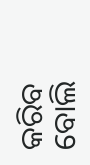କରିବ ବୋଲି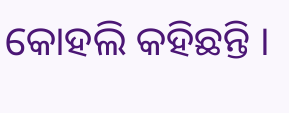କୋହଲି କହିଛନ୍ତି ।